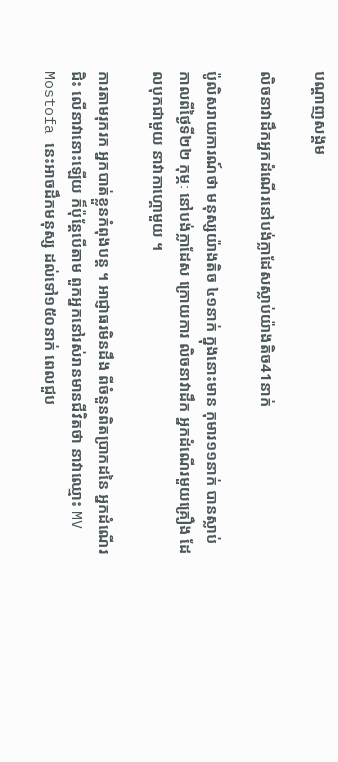បណ្តាញសង្គម

លិចនាវាដឹកអ្នកដំណើរនៅបង់ក្លាដែសស្លាប់យ៉ាងតិច41នាក់

ប៉ូលិសរាយការណ៍ថា មនុស្សយ៉ាងតិច ៤១នាក់ ក្នុងនោះមាន កុមារ១១នាក់ បានស្លាប់ កាលពីថ្ងៃទី២២ កុម្ភៈ នៅបង់ក្លាដែស ក្រោយការ លិចនាវាដឹក អ្នកដំណើរមួយគ្រឿង ដែលបុកជាមួយ នាវាកាហ្គោមួយ ។

ការតាមរុករក អ្នកបាត់ខ្លួនកំពុងបន្ត ។ អាជ្ញាធរមិនដឹង ពីចំនួនពិតប្រាកដនៃ អ្នកដំណើរជិះ លើនាវានោះឡើយ ក៏ប៉ុន្តែបើតាម ពួកអ្នកនៅរស់រានមានជីវិតថា នាវាឈ្មោះ MV Mostofa នេះអាចដឹកមនុស្ស ដល់ទៅ១៥០នាក់ ពេលជួប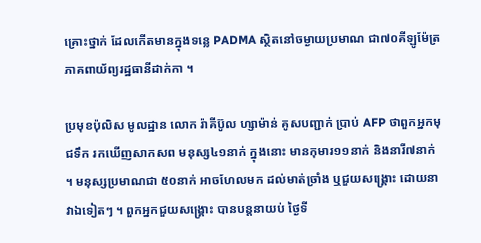គ្រោះថ្នាក់ ដែលកើតមានក្នុងទន្លេ PADMA ស្ថិតនៅចម្ងាយប្រមាណ ជា៧០គីឡូម៉ែត្រ ភាគពាយ័ព្យរដ្ឋធានីដាក់កា ។

ប្រមុខប៉ុលិស មូលដ្ឋាន លោក រ៉ាគីប៊ូល ហ្សាម៉ាន់ គូសបញ្ជាក់ ប្រាប់ AFP ថាពួកអ្នកមុជទឹក រកឃើញសាកសព មនុស្ស៤១នាក់ ក្នុងនោះ មានកុមារ១១នាក់ និងនារី៧នាក់ ។ មនុស្សប្រមាណជា ៥០នាក់ អាចហែលមក ដល់មាត់ច្រាំង ឬជួយសង្គ្រោះ ដោយនាវាឯទៀតៗ ។ ពួកអ្នកជួយសង្គ្រោះ បានបន្តនាយប់ ថ្ងៃទី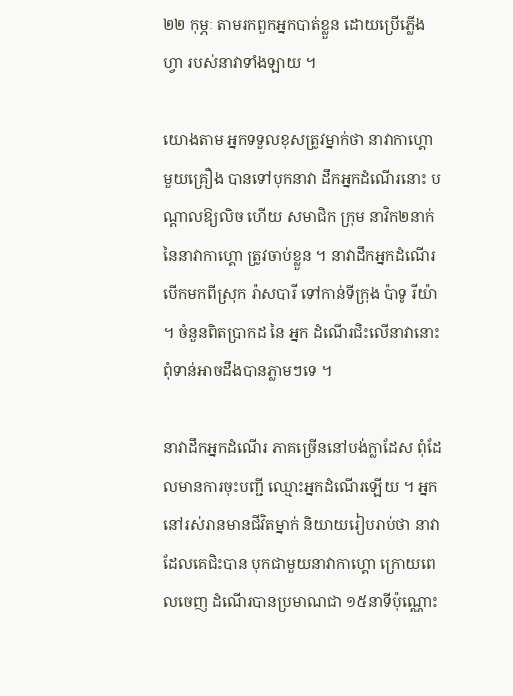២២ កុម្ភៈ តាមរកពួកអ្នកបាត់ខ្លួន ដោយប្រើភ្លើងហ្វា របស់នាវាទាំងឡាយ ។

យោងតាម អ្នកទទួលខុសត្រូវម្នាក់ថា នាវាកាហ្គោមួយគ្រឿង បានទៅបុកនាវា ដឹកអ្នកដំណើរនោះ បណ្តាលឱ្យលិច ហើយ សមាជិក ក្រុម នាវិក២នាក់ នៃនាវាកាហ្គោ ត្រូវចាប់ខ្លួន ។ នាវាដឹកអ្នកដំណើរ បើកមកពីស្រុក រ៉ាសបារី ទៅកាន់ទីក្រុង ប៉ាទូ រីយ៉ា ។ ចំនួនពិតប្រាកដ នៃ អ្នក ដំណើរជិះលើនាវានោះ ពុំទាន់អាចដឹងបានភ្លាមៗទេ ។

នាវាដឹកអ្នកដំណើរ ភាគច្រើននៅបង់ក្លាដែស ពុំដែលមានការចុះបញ្ជី ឈ្មោះអ្នកដំណើរឡើយ ។ អ្នកនៅរស់រានមានជីវិតម្នាក់ និយាយរៀបរាប់ថា នាវាដែលគេជិះបាន បុកជាមួយនាវាកាហ្គោ ក្រោយពេលចេញ ដំណើរបានប្រមាណជា ១៥នាទីប៉ុណ្ណោះ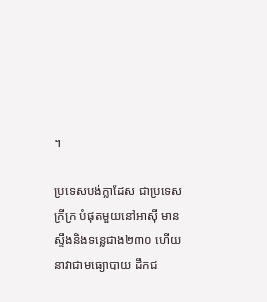។

ប្រទេសបង់ក្លាដែស ជាប្រទេសក្រីក្រ បំផុតមួយនៅអាស៊ី មានស្ទឹងនិងទន្លេជាង២៣០ ហើយនាវាជាមធ្យោបាយ ដឹកជ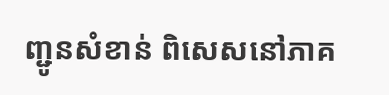ញ្ជូនសំខាន់ ពិសេសនៅភាគ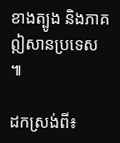ខាងត្បូង និងភាគឦសានប្រទេស ៕

ដកស្រង់ពី៖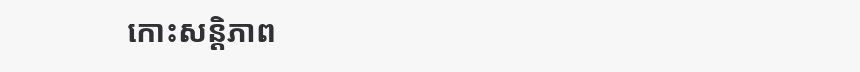កោះសន្តិភាព